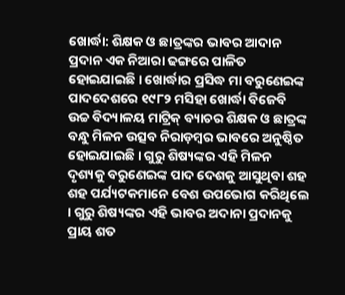ଖୋର୍ଦ୍ଧା: ଶିକ୍ଷକ ଓ ଛାତ୍ରଙ୍କର ଭାବର ଆଦାନ ପ୍ରଦାନ ଏକ ନିଆରା ଢଙ୍ଗରେ ପାଳିତ ହୋଇଯାଇଛି । ଖୋର୍ଦ୍ଧାର ପ୍ରସିଦ୍ଧ ମା ବରୁଣେଇଙ୍କ ପାଦଦେଶରେ ୧୯୮୨ ମସିହା ଖୋର୍ଦ୍ଧା ବିଜେବି ଉଚ୍ଚ ବିଦ୍ୟାଳୟ ମାଟ୍ରିକ୍ ବ୍ୟାଚର ଶିକ୍ଷକ ଓ ଛାତ୍ରଙ୍କ ବନ୍ଧୁ ମିଳନ ଉତ୍ସବ ନିରାଡ଼ମ୍ବର ଭାବରେ ଅନୁଷ୍ଠିତ ହୋଇଯାଇଛି । ଗୁରୁ ଶିଷ୍ୟଙ୍କର ଏହି ମିଳନ ଦୃଶ୍ୟକୁ ବରୁଣେଇଙ୍କ ପାଦ ଦେଶକୁ ଆସୁଥିବା ଶହ ଶହ ପର୍ଯ୍ୟଟକମାନେ ବେଶ ଉପଭୋଗ କରିଥିଲେ । ଗୁରୁ ଶିଷ୍ୟଙ୍କର ଏହି ଭାବର ଅଦାନା ପ୍ରଦାନକୁ ପ୍ରାୟ ଶତ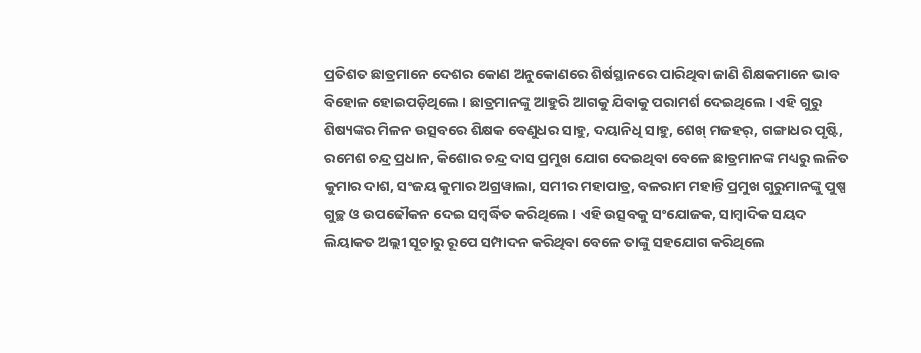ପ୍ରତିଶତ ଛାତ୍ରମାନେ ଦେଶର କୋଣ ଅନୁକୋଣରେ ଶିର୍ଷସ୍ଥାନରେ ପାରିଥିବା ଜାଣି ଶିକ୍ଷକମାନେ ଭାବ ବିହୋଳ ହୋଇପଡ଼ିଥିଲେ । ଛାତ୍ରମାନଙ୍କୁ ଆହୁରି ଆଗକୁ ଯିବାକୁ ପରାମର୍ଶ ଦେଇଥିଲେ । ଏହି ଗୁରୁ ଶିଷ୍ୟଙ୍କର ମିଳନ ଉତ୍ସବରେ ଶିକ୍ଷକ ବେଣୁଧର ସାହୁ, ଦୟାନିଧି ସାହୁ, ଶେଖ୍ ମଜହର୍, ଗଙ୍ଗାଧର ପୃଷ୍ଟି, ରମେଶ ଚନ୍ଦ୍ର ପ୍ରଧାନ, କିଶୋର ଚନ୍ଦ୍ର ଦାସ ପ୍ରମୁଖ ଯୋଗ ଦେଇଥିବା ବେଳେ ଛାତ୍ରମାନଙ୍କ ମଧ୍ୟରୁ ଲଳିତ କୁମାର ଦାଶ, ସଂଜୟ କୁମାର ଅଗ୍ରୱାଲା, ସମୀର ମହାପାତ୍ର, ବଳରାମ ମହାନ୍ତି ପ୍ରମୁଖ ଗୁରୁମାନଙ୍କୁ ପୁଷ୍ପ ଗୁଚ୍ଛ ଓ ଉପଢୌକନ ଦେଇ ସମ୍ବର୍ଦ୍ଧିତ କରିଥିଲେ । ଏହି ଉତ୍ସବକୁ ସଂଯୋଜକ, ସାମ୍ବାଦିକ ସୟଦ ଲିୟାକତ ଅଲ୍ଲୀ ସୂଚାରୁ ରୂପେ ସମ୍ପାଦନ କରିଥିବା ବେଳେ ତାଙ୍କୁ ସହଯୋଗ କରିଥିଲେ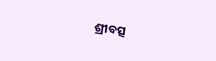ଶ୍ରୀବତ୍ସ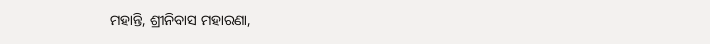ମହାନ୍ତି, ଶ୍ରୀନିବାସ ମହାରଣା,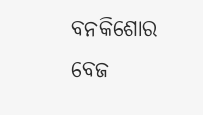ବନକିଶୋର ବେଜ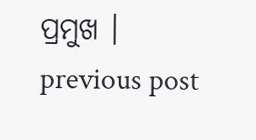ପ୍ରମୁଖ ।
previous post